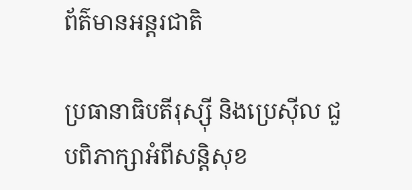ព័ត៌មានអន្តរជាតិ

ប្រធានាធិបតីរុស្ស៊ី និងប្រេស៊ីល ជួបពិភាក្សាអំពីសន្តិសុខ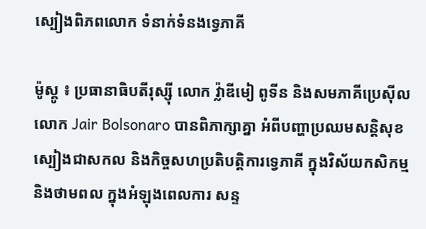ស្បៀងពិភពលោក ទំនាក់ទំនងទ្វេភាគី

ម៉ូស្គូ ៖ ប្រធានាធិបតីរុស្ស៊ី លោក វ្ល៉ាឌីមៀ ពូទីន និងសមភាគីប្រេស៊ីល លោក Jair Bolsonaro បានពិភាក្សាគ្នា អំពីបញ្ហាប្រឈមសន្តិសុខ ស្បៀងជាសកល និងកិច្ចសហប្រតិបត្តិការទ្វេភាគី ក្នុងវិស័យកសិកម្ម និងថាមពល ក្នុងអំឡុងពេលការ សន្ទ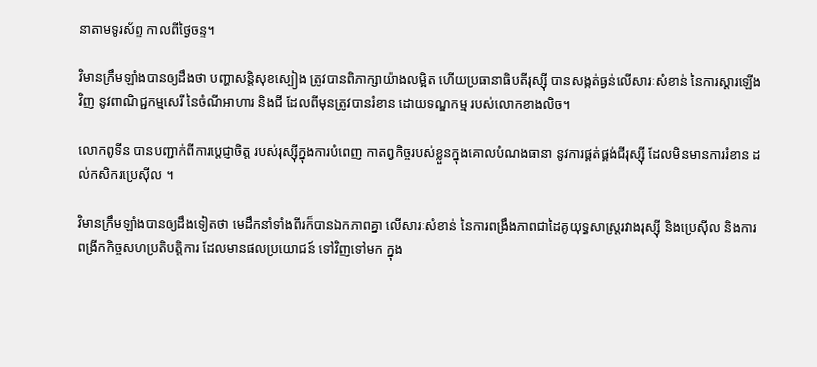នាតាមទូរស័ព្ទ កាលពីថ្ងៃចន្ទ។

វិមានក្រឹមឡាំងបានឲ្យដឹងថា បញ្ហាសន្តិសុខស្បៀង ត្រូវបានពិភាក្សាយ៉ាងលម្អិត ហើយប្រធានាធិបតីរុស្ស៊ី បានសង្កត់ធ្ងន់លើសារៈសំខាន់ នៃការស្ដារឡើងវិញ នូវពាណិជ្ជកម្មសេរី នៃចំណីអាហារ និងជី ដែលពីមុនត្រូវបានរំខាន ដោយទណ្ឌកម្ម របស់លោកខាងលិច។

លោកពូទីន បានបញ្ជាក់ពីការប្តេជ្ញាចិត្ត របស់រុស្ស៊ីក្នុងការបំពេញ កាតព្វកិច្ចរបស់ខ្លួនក្នុងគោលបំណងធានា នូវការផ្គត់ផ្គង់ជីរុស្ស៊ី ដែលមិនមានការរំខាន ដល់កសិករប្រេស៊ីល ។

វិមានក្រឹមឡាំងបានឲ្យដឹងទៀតថា មេដឹកនាំទាំងពីរក៏បានឯកភាពគ្នា លើសារៈសំខាន់ នៃការពង្រឹងភាពជាដៃគូយុទ្ធសាស្ត្ររវាងរុស្ស៊ី និងប្រេស៊ីល និងការពង្រីកកិច្ចសហប្រតិបត្តិការ ដែលមានផលប្រយោជន៍ ទៅវិញទៅមក ក្នុង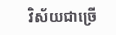វិស័យជាច្រើ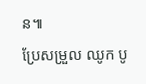ន៕
ប្រែសម្រួល ឈូក បូ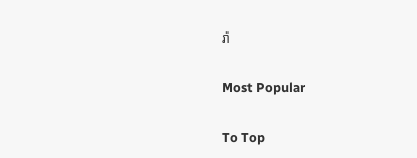រ៉ា

Most Popular

To Top